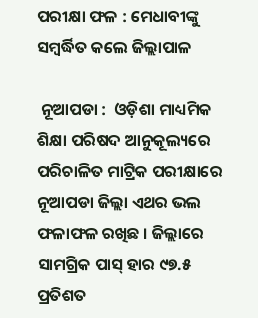ପରୀକ୍ଷା ଫଳ : ମେଧାବୀଙ୍କୁ ସମ୍ବର୍ଦ୍ଧିତ କଲେ ଜିଲ୍ଲାପାଳ

 ନୂଆପଡା :  ଓଡ଼ିଶା ମାଧ୍ୟମିକ ଶିକ୍ଷା ପରିଷଦ ଆନୁକୂଲ୍ୟରେ ପରିଚାଳିତ ମାଟ୍ରିକ ପରୀକ୍ଷାରେ ନୂଆପଡା ଜିଲ୍ଲା ଏଥର ଭଲ ଫଳାଫଳ ରଖିଛ । ଜିଲ୍ଲାରେ ସାମଗ୍ରିକ ପାସ୍ ହାର ୯୭.୫ ପ୍ରତିଶତ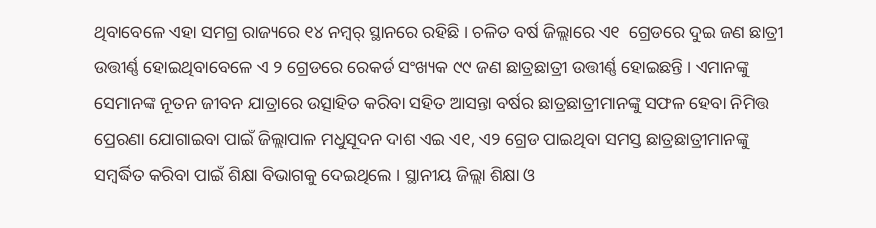ଥିବାବେଳେ ଏହା ସମଗ୍ର ରାଜ୍ୟରେ ୧୪ ନମ୍ୱର୍ ସ୍ଥାନରେ ରହିଛି । ଚଳିତ ବର୍ଷ ଜିଲ୍ଲାରେ ଏ୧  ଗ୍ରେଡରେ ଦୁଇ ଜଣ ଛାତ୍ରୀ ଉତ୍ତୀର୍ଣ୍ଣ ହୋଇଥିବାବେଳେ ଏ ୨ ଗ୍ରେଡରେ ରେକର୍ଡ ସଂଖ୍ୟକ ୯୯ ଜଣ ଛାତ୍ରଛାତ୍ରୀ ଉତ୍ତୀର୍ଣ୍ଣ ହୋଇଛନ୍ତି । ଏମାନଙ୍କୁ ସେମାନଙ୍କ ନୂତନ ଜୀବନ ଯାତ୍ରାରେ ଉତ୍ସାହିତ କରିବା ସହିତ ଆସନ୍ତା ବର୍ଷର ଛାତ୍ରଛାତ୍ରୀମାନଙ୍କୁ ସଫଳ ହେବା ନିମିତ୍ତ ପ୍ରେରଣା ଯୋଗାଇବା ପାଇଁ ଜିଲ୍ଲାପାଳ ମଧୁସୂଦନ ଦାଶ ଏଇ ଏ୧, ଏ୨ ଗ୍ରେଡ ପାଇଥିବା ସମସ୍ତ ଛାତ୍ରଛାତ୍ରୀମାନଙ୍କୁ ସମ୍ବର୍ଦ୍ଧିତ କରିବା ପାଇଁ ଶିକ୍ଷା ବିଭାଗକୁ ଦେଇଥିଲେ । ସ୍ଥାନୀୟ ଜିଲ୍ଲା ଶିକ୍ଷା ଓ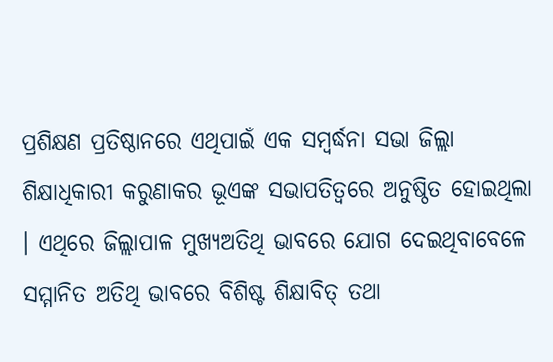ପ୍ରଶିକ୍ଷଣ ପ୍ରତିଷ୍ଠାନରେ ଏଥିପାଇଁ ଏକ ସମ୍ବର୍ଦ୍ଧନା ସଭା ଜିଲ୍ଲା ଶିକ୍ଷାଧିକାରୀ କରୁଣାକର ଭୂଏଙ୍କ ସଭାପତିତ୍ୱରେ ଅନୁଷ୍ଠିତ ହୋଇଥିଲା । ଏଥିରେ ଜିଲ୍ଲାପାଳ ମୁଖ୍ୟଅତିଥି ଭାବରେ ଯୋଗ ଦେଇଥିବାବେଳେ ସମ୍ମାନିତ ଅତିଥି ଭାବରେ ବିଶିଷ୍ଟ ଶିକ୍ଷାବିତ୍ ତଥା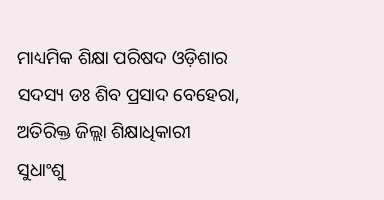ମାଧ୍ୟମିକ ଶିକ୍ଷା ପରିଷଦ ଓଡ଼ିଶାର ସଦସ୍ୟ ଡଃ ଶିବ ପ୍ରସାଦ ବେହେରା, ଅତିରିକ୍ତ ଜିଲ୍ଲା ଶିକ୍ଷାଧିକାରୀ ସୁଧାଂଶୁ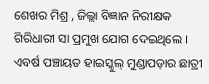ଶେଖର ମିଶ୍ର , ଜିଲ୍ଲା ବିଜ୍ଞାନ ନିରୀକ୍ଷକ ଗିରିଧାରୀ ସା ପ୍ରମୁଖ ଯୋଗ ଦେଇଥିଲେ । ଏବର୍ଷ ପଞ୍ଚାୟତ ହାଇସ୍କୁଲ୍ ମୁଣ୍ଡାପଡ଼ାର ଛାତ୍ରୀ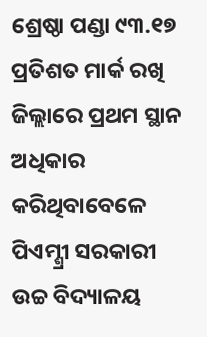ଶ୍ରେଷ୍ଠା ପଣ୍ଡା ୯୩.୧୭ ପ୍ରତିଶତ ମାର୍କ ରଖି ଜିଲ୍ଲାରେ ପ୍ରଥମ ସ୍ଥାନ ଅଧିକାର କରିଥିବାବେଳେ ପିଏମ୍ଶ୍ରୀ ସରକାରୀ ଉଚ୍ଚ ବିଦ୍ୟାଳୟ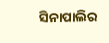ସିନାପାଲିର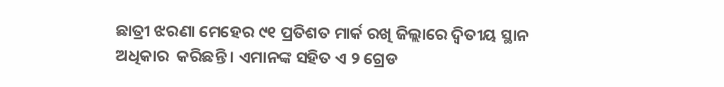ଛାତ୍ରୀ ଝରଣା ମେହେର ୯୧ ପ୍ରତିଶତ ମାର୍କ ରଖି ଜିଲ୍ଲାରେ ଦ୍ୱିତୀୟ ସ୍ଥାନ ଅଧିକାର  କରିଛନ୍ତି । ଏମାନଙ୍କ ସହିତ ଏ ୨ ଗ୍ରେଡ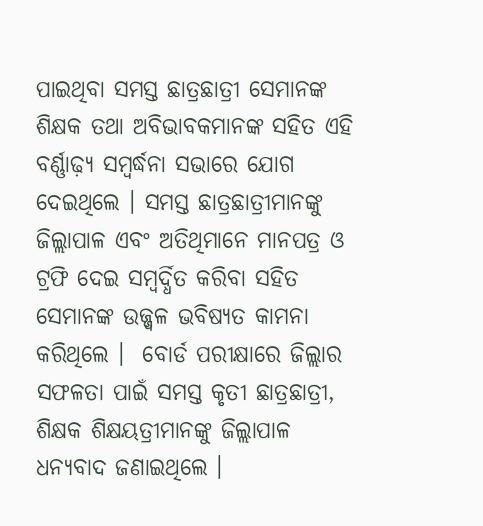ପାଇଥିବା ସମସ୍ତ ଛାତ୍ରଛାତ୍ରୀ ସେମାନଙ୍କ ଶିକ୍ଷକ ତଥା ଅବିଭାବକମାନଙ୍କ ସହିତ ଏହି ବର୍ଣ୍ଣାଢ଼୍ୟ ସମ୍ବର୍ଦ୍ଧନା ସଭାରେ ଯୋଗ ଦେଇଥିଲେ । ସମସ୍ତ ଛାତ୍ରଛାତ୍ରୀମାନଙ୍କୁ ଜିଲ୍ଲାପାଳ ଏବଂ ଅତିଥିମାନେ ମାନପତ୍ର ଓ ଟ୍ରଫି ଦେଇ ସମ୍ବର୍ଦ୍ଧିତ କରିବା ସହିତ ସେମାନଙ୍କ ଉଜ୍ଜ୍ୱଳ ଭବିଷ୍ୟତ କାମନା କରିଥିଲେ ।  ବୋର୍ଡ ପରୀକ୍ଷାରେ ଜିଲ୍ଲାର ସଫଳତା ପାଇଁ ସମସ୍ତ କୃତୀ ଛାତ୍ରଛାତ୍ରୀ, ଶିକ୍ଷକ ଶିକ୍ଷୟତ୍ରୀମାନଙ୍କୁ ଜିଲ୍ଲାପାଳ ଧନ୍ୟବାଦ ଜଣାଇଥିଲେ ।